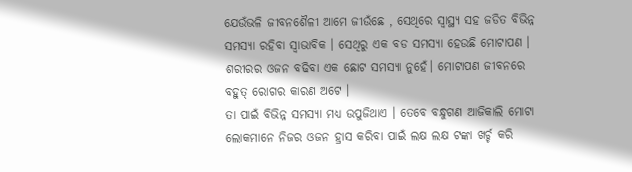ଯେଉଁଭଳି ଜୀବନଶୈଳୀ ଆମେ ଜୀଉଁଛେ , ସେଥିରେ ସ୍ୱାସ୍ଥ୍ୟ ସହ ଜଡିତ ବିଭିନ୍ନ ସମସ୍ୟା ରହିବା ସ୍ୱାଭାବିକ । ସେଥିରୁ ଏକ ବଡ ସମସ୍ୟା ହେଉଛି ମୋଟାପଣ । ଶରୀରର ଓଜନ ବଢିବା ଏକ ଛୋଟ ସମସ୍ୟା ନୁହେଁ। ମୋଟାପଣ ଜୀବନରେ ବହୁତ୍ ରୋଗର କାରଣ ଅଟେ ।
ତା ପାଇଁ ବିଭିନ୍ନ ସମସ୍ୟା ମଧ୍ୟ ଉପୁଜିଥାଏ । ତେବେ ବନ୍ଧୁଗଣ ଆଜିକାଲି ମୋଟା ଲୋକମାନେ ନିଜର ଓଜନ ହ୍ରାସ କରିବା ପାଇଁ ଲକ୍ଷ ଲକ୍ଷ ଟଙ୍କା ଖର୍ଚ୍ଚ କରି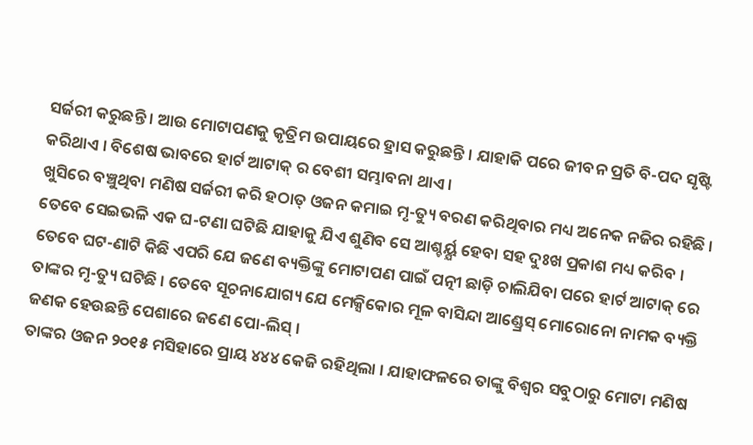ସର୍ଜରୀ କରୁଛନ୍ତି । ଆଉ ମୋଟାପଣକୁ କୃତ୍ରିମ ଉପାୟରେ ହ୍ରାସ କରୁଛନ୍ତି । ଯାହାକି ପରେ ଜୀବନ ପ୍ରତି ବି-ପଦ ସୃଷ୍ଟି କରିଥାଏ । ବିଶେଷ ଭାବରେ ହାର୍ଟ ଆଟାକ୍ ର ବେଶୀ ସମ୍ଭାବନା ଥାଏ ।
ଖୁସିରେ ବଞ୍ଚୁଥିବା ମଣିଷ ସର୍ଜରୀ କରି ହଠାତ୍ ଓଜନ କମାଇ ମୃ-ତ୍ୟୁ ବରଣ କରିଥିବାର ମଧ୍ୟ ଅନେକ ନଜିର ରହିଛି । ତେବେ ସେଇଭଳି ଏକ ଘ-ଟଣା ଘଟିଛି ଯାହାକୁ ଯିଏ ଶୁଣିବ ସେ ଆଶ୍ଚର୍ୟ୍ଯ ହେବା ସହ ଦୁଃଖ ପ୍ରକାଶ ମଧ୍ୟ କରିବ ।
ତେବେ ଘଟ-ଣାଟି କିଛି ଏପରି ଯେ ଜଣେ ବ୍ୟକ୍ତିଙ୍କୁ ମୋଟାପଣ ପାଇଁ ପତ୍ନୀ ଛାଡ଼ି ଚାଲିଯିବା ପରେ ହାର୍ଟ ଆଟାକ୍ ରେ ତାଙ୍କର ମୃ-ତ୍ୟୁ ଘଟିଛି । ତେବେ ସୂଚନାଯୋଗ୍ୟ ଯେ ମେକ୍ସିକୋର ମୂଳ ବାସିନ୍ଦା ଆଣ୍ଡ୍ରେସ୍ ମୋରୋନୋ ନାମକ ବ୍ୟକ୍ତି ଜଣକ ହେଉଛନ୍ତି ପେଶାରେ ଜଣେ ପୋ-ଲିସ୍ ।
ତାଙ୍କର ଓଜନ ୨୦୧୫ ମସିହାରେ ପ୍ରାୟ ୪୪୪ କେଜି ରହିଥିଲା । ଯାହାଫଳରେ ତାଙ୍କୁ ବିଶ୍ୱର ସବୁଠାରୁ ମୋଟା ମଣିଷ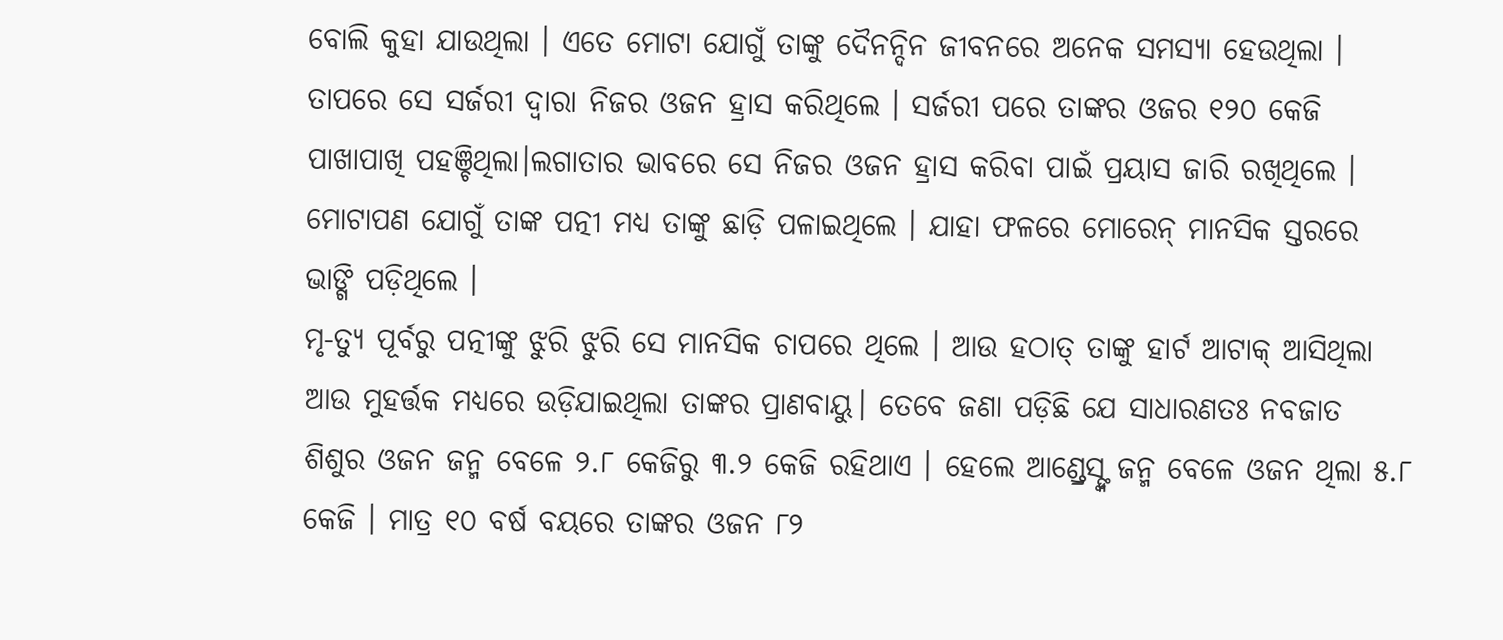ବୋଲି କୁହା ଯାଉଥିଲା । ଏତେ ମୋଟା ଯୋଗୁଁ ତାଙ୍କୁ ଦୈନନ୍ଦିନ ଜୀବନରେ ଅନେକ ସମସ୍ୟା ହେଉଥିଲା ।
ତାପରେ ସେ ସର୍ଜରୀ ଦ୍ୱାରା ନିଜର ଓଜନ ହ୍ରାସ କରିଥିଲେ । ସର୍ଜରୀ ପରେ ତାଙ୍କର ଓଜର ୧୨୦ କେଜି ପାଖାପାଖି ପହଞ୍ଚିଥିଲା।ଲଗାତାର ଭାବରେ ସେ ନିଜର ଓଜନ ହ୍ରାସ କରିବା ପାଇଁ ପ୍ରୟାସ ଜାରି ରଖିଥିଲେ । ମୋଟାପଣ ଯୋଗୁଁ ତାଙ୍କ ପତ୍ନୀ ମଧ୍ୟ ତାଙ୍କୁ ଛାଡ଼ି ପଳାଇଥିଲେ । ଯାହା ଫଳରେ ମୋରେନ୍ ମାନସିକ ସ୍ତରରେ ଭାଙ୍ଗି ପଡ଼ିଥିଲେ ।
ମୃ-ତ୍ୟୁ ପୂର୍ବରୁ ପତ୍ନୀଙ୍କୁ ଝୁରି ଝୁରି ସେ ମାନସିକ ଚାପରେ ଥିଲେ । ଆଉ ହଠାତ୍ ତାଙ୍କୁ ହାର୍ଟ ଆଟାକ୍ ଆସିଥିଲା ଆଉ ମୁହର୍ତ୍ତକ ମଧ୍ୟରେ ଉଡ଼ିଯାଇଥିଲା ତାଙ୍କର ପ୍ରାଣବାୟୁ। ତେବେ ଜଣା ପଡ଼ିଛି ଯେ ସାଧାରଣତଃ ନବଜାତ ଶିଶୁର ଓଜନ ଜନ୍ମ ବେଳେ ୨.୮ କେଜିରୁ ୩.୨ କେଜି ରହିଥାଏ । ହେଲେ ଆଣ୍ଡ୍ରେସ୍ଙ୍କ ଜନ୍ମ ବେଳେ ଓଜନ ଥିଲା ୫.୮ କେଜି । ମାତ୍ର ୧୦ ବର୍ଷ ବୟରେ ତାଙ୍କର ଓଜନ ୮୨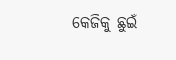କେଜିକୁ ଛୁଇଁ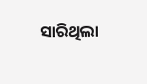ସାରିଥିଲା